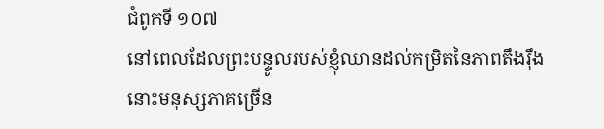ជំពូកទី ១០៧
នៅពេលដែលព្រះបន្ទូលរបស់ខ្ញុំឈានដល់កម្រិតនៃភាពតឹងរ៉ឹង នោះមនុស្សភាគច្រើន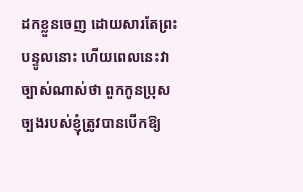ដកខ្លួនចេញ ដោយសារតែព្រះបន្ទូលនោះ ហើយពេលនេះវាច្បាស់ណាស់ថា ពួកកូនប្រុសច្បងរបស់ខ្ញុំត្រូវបានបើកឱ្យ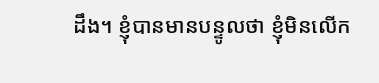ដឹង។ ខ្ញុំបានមានបន្ទូលថា ខ្ញុំមិនលើក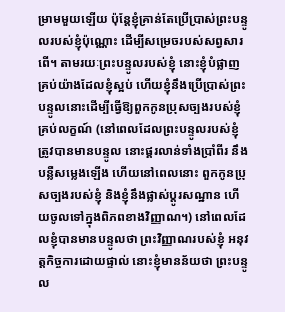ម្រាមមួយឡើយ ប៉ុន្តែខ្ញុំគ្រាន់តែប្រើប្រាស់ព្រះបន្ទូលរបស់ខ្ញុំប៉ុណ្ណោះ ដើម្បីសម្រេចរបស់សព្វសារពើ។ តាមរយៈព្រះបន្ទូលរបស់ខ្ញុំ នោះខ្ញុំបំផ្លាញគ្រប់យ៉ាងដែលខ្ញុំស្អប់ ហើយខ្ញុំនឹងប្រើប្រាស់ព្រះបន្ទូលនោះដើម្បីធ្វើឱ្យពួកកូនប្រុសច្បងរបស់ខ្ញុំគ្រប់លក្ខណ៍ (នៅពេលដែលព្រះបន្ទូលរបស់ខ្ញុំត្រូវបានមានបន្ទូល នោះផ្គរលាន់ទាំងប្រាំពីរ នឹងបន្លឺសម្លេងឡើង ហើយនៅពេលនោះ ពួកកូនប្រុសច្បងរបស់ខ្ញុំ និងខ្ញុំនឹងផ្លាស់ប្ដូរសណ្ឋាន ហើយចូលទៅក្នុងពិភពខាងវិញ្ញាណ។) នៅពេលដែលខ្ញុំបានមានបន្ទូលថា ព្រះវិញ្ញាណរបស់ខ្ញុំ អនុវត្តកិច្ចការដោយផ្ទាល់ នោះខ្ញុំមានន័យថា ព្រះបន្ទូល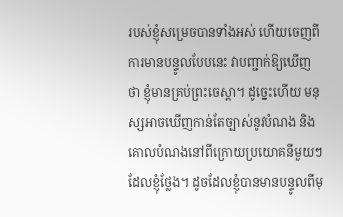របស់ខ្ញុំសម្រេចបានទាំងអស់ ហើយចេញពីការមានបន្ទូលបែបនេះ វាបញ្ជាក់ឱ្យឃើញថា ខ្ញុំមានគ្រប់ព្រះចេស្ដា។ ដូច្នេះហើយ មនុស្សអាចឃើញកាន់តែច្បាស់នូវបំណង និងគោលបំណងនៅពីក្រោយប្រយោគនីមួយៗដែលខ្ញុំថ្លែង។ ដូចដែលខ្ញុំបានមានបន្ទូលពីមុ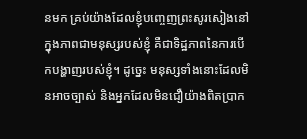នមក គ្រប់យ៉ាងដែលខ្ញុំបញ្ចេញព្រះសូរសៀងនៅក្នុងភាពជាមនុស្សរបស់ខ្ញុំ គឺជាទិដ្ឋភាពនៃការបើកបង្ហាញរបស់ខ្ញុំ។ ដូច្នេះ មនុស្សទាំងនោះដែលមិនអាចច្បាស់ និងអ្នកដែលមិនជឿយ៉ាងពិតប្រាក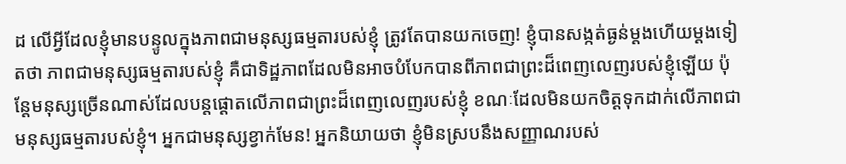ដ លើអ្វីដែលខ្ញុំមានបន្ទូលក្នុងភាពជាមនុស្សធម្មតារបស់ខ្ញុំ ត្រូវតែបានយកចេញ! ខ្ញុំបានសង្កត់ធ្ងន់ម្ដងហើយម្ដងទៀតថា ភាពជាមនុស្សធម្មតារបស់ខ្ញុំ គឺជាទិដ្ឋភាពដែលមិនអាចបំបែកបានពីភាពជាព្រះដ៏ពេញលេញរបស់ខ្ញុំឡើយ ប៉ុន្តែមនុស្សច្រើនណាស់ដែលបន្តផ្ដោតលើភាពជាព្រះដ៏ពេញលេញរបស់ខ្ញុំ ខណៈដែលមិនយកចិត្តទុកដាក់លើភាពជាមនុស្សធម្មតារបស់ខ្ញុំ។ អ្នកជាមនុស្សខ្វាក់មែន! អ្នកនិយាយថា ខ្ញុំមិនស្របនឹងសញ្ញាណរបស់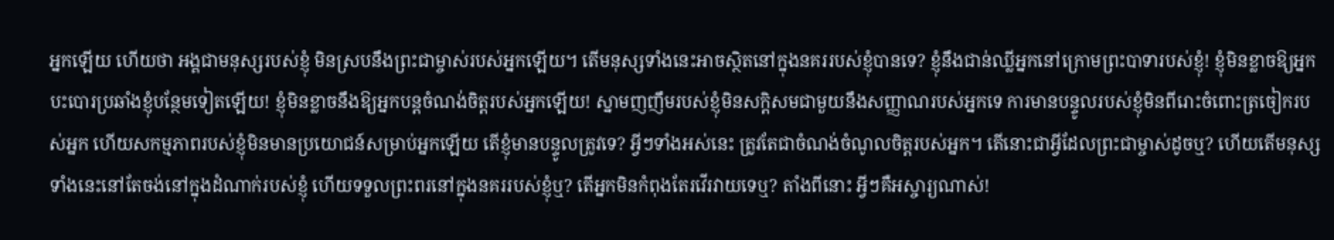អ្នកឡើយ ហើយថា អង្គជាមនុស្សរបស់ខ្ញុំ មិនស្របនឹងព្រះជាម្ចាស់របស់អ្នកឡើយ។ តើមនុស្សទាំងនេះអាចស្ថិតនៅក្នុងនគររបស់ខ្ញុំបានទេ? ខ្ញុំនឹងជាន់ឈ្លីអ្នកនៅក្រោមព្រះបាទារបស់ខ្ញុំ! ខ្ញុំមិនខ្លាចឱ្យអ្នកបះបោរប្រឆាំងខ្ញុំបន្ថែមទៀតឡើយ! ខ្ញុំមិនខ្លាចនឹងឱ្យអ្នកបន្តចំណង់ចិត្តរបស់អ្នកឡើយ! ស្នាមញញឹមរបស់ខ្ញុំមិនសក្ដិសមជាមួយនឹងសញ្ញាណរបស់អ្នកទេ ការមានបន្ទូលរបស់ខ្ញុំមិនពីរោះចំពោះត្រចៀករបស់អ្នក ហើយសកម្មភាពរបស់ខ្ញុំមិនមានប្រយោជន៍សម្រាប់អ្នកឡើយ តើខ្ញុំមានបន្ទូលត្រូវទេ? អ្វីៗទាំងអស់នេះ ត្រូវតែជាចំណង់ចំណូលចិត្តរបស់អ្នក។ តើនោះជាអ្វីដែលព្រះជាម្ចាស់ដូចឬ? ហើយតើមនុស្សទាំងនេះនៅតែចង់នៅក្នុងដំណាក់របស់ខ្ញុំ ហើយទទួលព្រះពរនៅក្នុងនគររបស់ខ្ញុំឬ? តើអ្នកមិនកំពុងតែរវើរវាយទេឬ? តាំងពីនោះ អ្វីៗគឺអស្ចារ្យណាស់!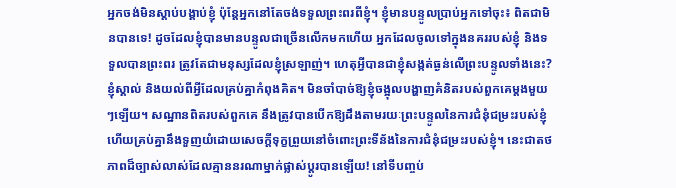អ្នកចង់មិនស្ដាប់បង្គាប់ខ្ញុំ ប៉ុន្តែអ្នកនៅតែចង់ទទួលព្រះពរពីខ្ញុំ។ ខ្ញុំមានបន្ទូលប្រាប់អ្នកទៅចុះ៖ ពិតជាមិនបានទេ! ដូចដែលខ្ញុំបានមានបន្ទូលជាច្រើនលើកមកហើយ អ្នកដែលចូលទៅក្នុងនគររបស់ខ្ញុំ និងទទួលបានព្រះពរ ត្រូវតែជាមនុស្សដែលខ្ញុំស្រឡាញ់។ ហេតុអ្វីបានជាខ្ញុំសង្កត់ធ្ងន់លើព្រះបន្ទូលទាំងនេះ? ខ្ញុំស្គាល់ និងយល់ពីអ្វីដែលគ្រប់គ្នាកំពុងគិត។ មិនចាំបាច់ឱ្យខ្ញុំចង្អុលបង្ហាញគំនិតរបស់ពួកគេម្ដងមួយៗឡើយ។ សណ្ឋានពិតរបស់ពួកគេ នឹងត្រូវបានបើកឱ្យដឹងតាមរយៈព្រះបន្ទូលនៃការជំនុំជម្រះរបស់ខ្ញុំ ហើយគ្រប់គ្នានឹងទួញយំដោយសេចក្ដីទុក្ខព្រួយនៅចំពោះព្រះទីន័ងនៃការជំនុំជម្រះរបស់ខ្ញុំ។ នេះជាតថភាពដ៏ច្បាស់លាស់ដែលគ្មាននរណាម្នាក់ផ្លាស់ប្ដូរបានឡើយ! នៅទីបញ្ចប់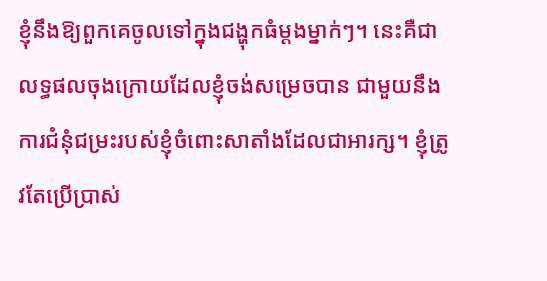ខ្ញុំនឹងឱ្យពួកគេចូលទៅក្នុងជង្ហុកធំម្ដងម្នាក់ៗ។ នេះគឺជាលទ្ធផលចុងក្រោយដែលខ្ញុំចង់សម្រេចបាន ជាមួយនឹងការជំនុំជម្រះរបស់ខ្ញុំចំពោះសាតាំងដែលជាអារក្ស។ ខ្ញុំត្រូវតែប្រើប្រាស់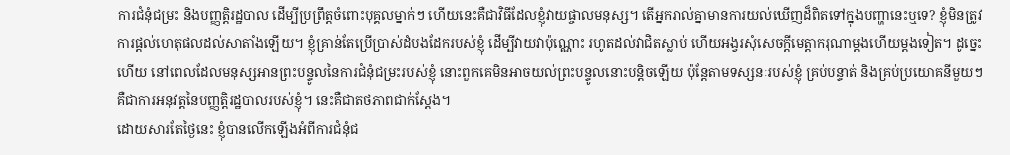ការជំនុំជម្រះ និងបញ្ញត្តិរដ្ឋបាល ដើម្បីប្រព្រឹត្តចំពោះបុគ្គលម្នាក់ៗ ហើយនេះគឺជាវិធីដែលខ្ញុំវាយផ្ចាលមនុស្ស។ តើអ្នករាល់គ្នាមានការយល់ឃើញដ៏ពិតទៅក្នុងបញ្ហានេះឬទេ? ខ្ញុំមិនត្រូវការផ្ដល់ហេតុផលដល់សាតាំងឡើយ។ ខ្ញុំគ្រាន់តែប្រើប្រាស់ដំបងដែករបស់ខ្ញុំ ដើម្បីវាយវាប៉ុណ្ណោះ រហូតដល់វាជិតស្លាប់ ហើយអង្វរសុំសេចក្ដីមេត្តាករុណាម្ដងហើយម្ដងទៀត។ ដូច្នេះហើយ នៅពេលដែលមនុស្សអានព្រះបន្ទូលនៃការជំនុំជម្រះរបស់ខ្ញុំ នោះពួកគេមិនអាចយល់ព្រះបន្ទូលនោះបន្តិចឡើយ ប៉ុន្តែតាមទស្សនៈរបស់ខ្ញុំ គ្រប់បន្ទាត់ និងគ្រប់ប្រយោគនីមួយៗ គឺជាការអនុវត្តនៃបញ្ញត្តិរដ្ឋបាលរបស់ខ្ញុំ។ នេះគឺជាតថភាពជាក់ស្ដែង។
ដោយសារតែថ្ងៃនេះ ខ្ញុំបានលើកឡើងអំពីការជំនុំជ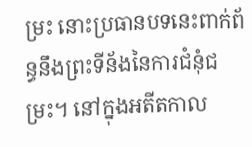ម្រះ នោះប្រធានបទនេះពាក់ព័ន្ធនឹងព្រះទីន័ងនៃការជំនុំជម្រះ។ នៅក្នុងអតីតកាល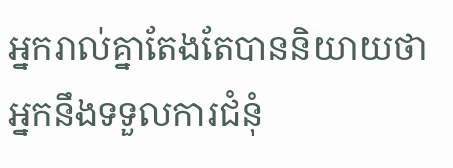អ្នករាល់គ្នាតែងតែបាននិយាយថា អ្នកនឹងទទួលការជំនុំ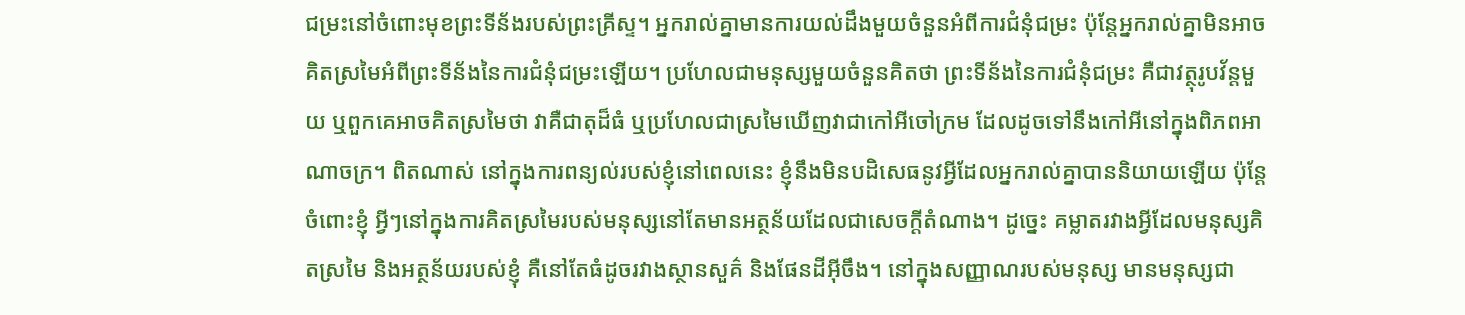ជម្រះនៅចំពោះមុខព្រះទីន័ងរបស់ព្រះគ្រីស្ទ។ អ្នករាល់គ្នាមានការយល់ដឹងមួយចំនួនអំពីការជំនុំជម្រះ ប៉ុន្តែអ្នករាល់គ្នាមិនអាចគិតស្រមៃអំពីព្រះទីន័ងនៃការជំនុំជម្រះឡើយ។ ប្រហែលជាមនុស្សមួយចំនួនគិតថា ព្រះទីន័ងនៃការជំនុំជម្រះ គឺជាវត្ថុរូបវ័ន្តមួយ ឬពួកគេអាចគិតស្រមៃថា វាគឺជាតុដ៏ធំ ឬប្រហែលជាស្រមៃឃើញវាជាកៅអីចៅក្រម ដែលដូចទៅនឹងកៅអីនៅក្នុងពិភពអាណាចក្រ។ ពិតណាស់ នៅក្នុងការពន្យល់របស់ខ្ញុំនៅពេលនេះ ខ្ញុំនឹងមិនបដិសេធនូវអ្វីដែលអ្នករាល់គ្នាបាននិយាយឡើយ ប៉ុន្តែចំពោះខ្ញុំ អ្វីៗនៅក្នុងការគិតស្រមៃរបស់មនុស្សនៅតែមានអត្ថន័យដែលជាសេចក្ដីតំណាង។ ដូច្នេះ គម្លាតរវាងអ្វីដែលមនុស្សគិតស្រមៃ និងអត្ថន័យរបស់ខ្ញុំ គឺនៅតែធំដូចរវាងស្ថានសួគ៌ និងផែនដីអ៊ីចឹង។ នៅក្នុងសញ្ញាណរបស់មនុស្ស មានមនុស្សជា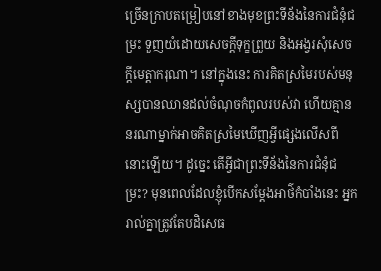ច្រើនកា្របតម្រៀបនៅខាងមុខព្រះទីន័ងនៃការជំនុំជម្រះ ទួញយំដោយសេចក្ដីទុក្ខព្រួយ និងអង្វរសុំសេចក្ដីមេត្តាករុណា។ នៅក្នុងនេះ ការគិតស្រមៃរបស់មនុស្សបានឈានដល់ចំណុចកំពូលរបស់វា ហើយគ្មាននរណាម្នាក់អាចគិតស្រមៃឃើញអ្វីផ្សេងលើសពីនោះឡើយ។ ដូច្នេះ តើអ្វីជាព្រះទីន័ងនៃការជំនុំជម្រះ? មុនពេលដែលខ្ញុំបើកសម្ដែងអាថ៌កំបាំងនេះ អ្នករាល់គ្នាត្រូវតែបដិសេធ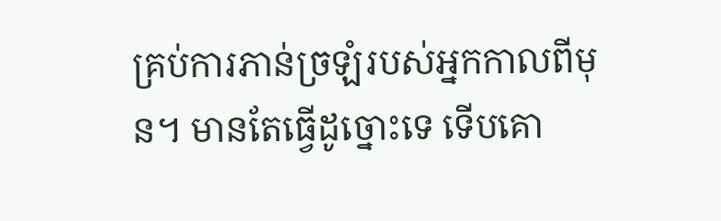គ្រប់ការភាន់ច្រឡំរបស់អ្នកកាលពីមុន។ មានតែធ្វើដូច្នោះទេ ទើបគោ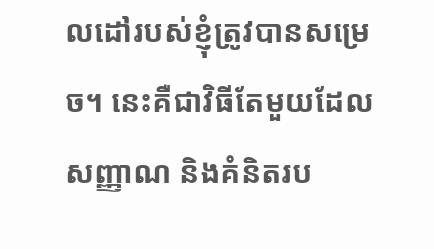លដៅរបស់ខ្ញុំត្រូវបានសម្រេច។ នេះគឺជាវិធីតែមួយដែលសញ្ញាណ និងគំនិតរប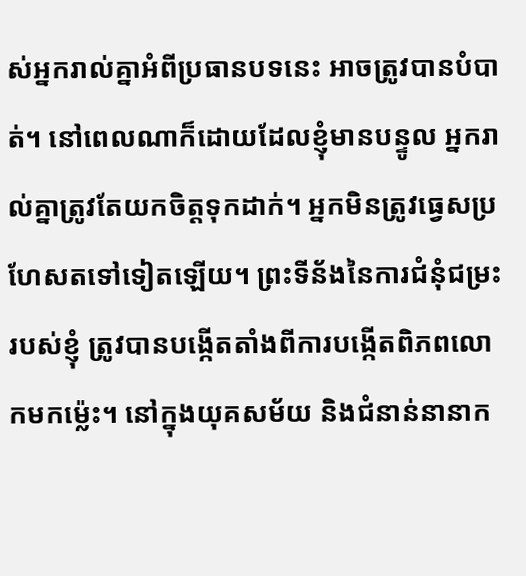ស់អ្នករាល់គ្នាអំពីប្រធានបទនេះ អាចត្រូវបានបំបាត់។ នៅពេលណាក៏ដោយដែលខ្ញុំមានបន្ទូល អ្នករាល់គ្នាត្រូវតែយកចិត្តទុកដាក់។ អ្នកមិនត្រូវធ្វេសប្រហែសតទៅទៀតឡើយ។ ព្រះទីន័ងនៃការជំនុំជម្រះរបស់ខ្ញុំ ត្រូវបានបង្កើតតាំងពីការបង្កើតពិភពលោកមកម៉្លេះ។ នៅក្នុងយុគសម័យ និងជំនាន់នានាក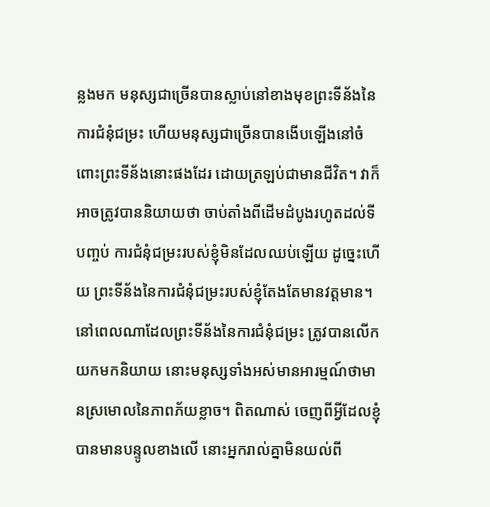ន្លងមក មនុស្សជាច្រើនបានស្លាប់នៅខាងមុខព្រះទីន័ងនៃការជំនុំជម្រះ ហើយមនុស្សជាច្រើនបានងើបឡើងនៅចំពោះព្រះទីន័ងនោះផងដែរ ដោយត្រឡប់ជាមានជីវិត។ វាក៏អាចត្រូវបាននិយាយថា ចាប់តាំងពីដើមដំបូងរហូតដល់ទីបញ្ចប់ ការជំនុំជម្រះរបស់ខ្ញុំមិនដែលឈប់ឡើយ ដូច្នេះហើយ ព្រះទីន័ងនៃការជំនុំជម្រះរបស់ខ្ញុំតែងតែមានវត្តមាន។ នៅពេលណាដែលព្រះទីន័ងនៃការជំនុំជម្រះ ត្រូវបានលើកយកមកនិយាយ នោះមនុស្សទាំងអស់មានអារម្មណ៍ថាមានស្រមោលនៃភាពភ័យខ្លាច។ ពិតណាស់ ចេញពីអ្វីដែលខ្ញុំបានមានបន្ទូលខាងលើ នោះអ្នករាល់គ្នាមិនយល់ពី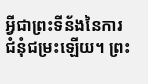អ្វីជាព្រះទីន័ងនៃការជំនុំជម្រះឡើយ។ ព្រះ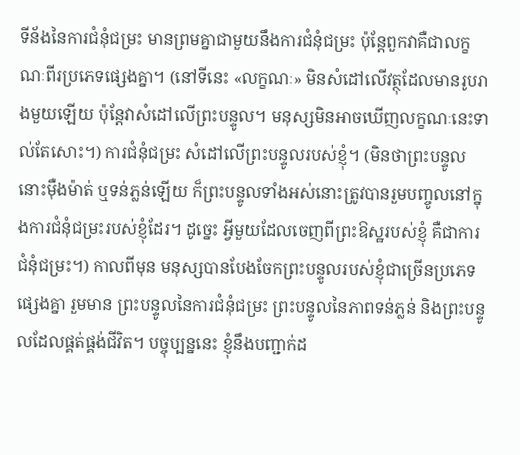ទីន័ងនៃការជំនុំជម្រះ មានព្រមគ្នាជាមួយនឹងការជំនុំជម្រះ ប៉ុន្តែពួកវាគឺជាលក្ខណៈពីរប្រភេទផ្សេងគ្នា។ (នៅទីនេះ «លក្ខណៈ» មិនសំដៅលើវត្ថុដែលមានរូបរាងមួយឡើយ ប៉ុន្តែវាសំដៅលើព្រះបន្ទូល។ មនុស្សមិនអាចឃើញលក្ខណៈនេះទាល់តែសោះ។) ការជំនុំជម្រះ សំដៅលើព្រះបន្ទូលរបស់ខ្ញុំ។ (មិនថាព្រះបន្ទូលនោះម៉ឺងម៉ាត់ ឬទន់ភ្លន់ឡើយ ក៏ព្រះបន្ទូលទាំងអស់នោះត្រូវបានរួមបញ្ចូលនៅក្នុងការជំនុំជម្រះរបស់ខ្ញុំដែរ។ ដូច្នេះ អ្វីមួយដែលចេញពីព្រះឱស្ឋរបស់ខ្ញុំ គឺជាការជំនុំជម្រះ។) កាលពីមុន មនុស្សបានបែងចែកព្រះបន្ទូលរបស់ខ្ញុំជាច្រើនប្រភេទផ្សេងគ្នា រួមមាន ព្រះបន្ទូលនៃការជំនុំជម្រះ ព្រះបន្ទូលនៃភាពទន់ភ្លន់ និងព្រះបន្ទូលដែលផ្គត់ផ្គង់ជីវិត។ បច្ចុប្បន្ននេះ ខ្ញុំនឹងបញ្ជាក់ដ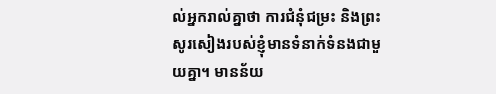ល់អ្នករាល់គ្នាថា ការជំនុំជម្រះ និងព្រះសូរសៀងរបស់ខ្ញុំមានទំនាក់ទំនងជាមួយគ្នា។ មានន័យ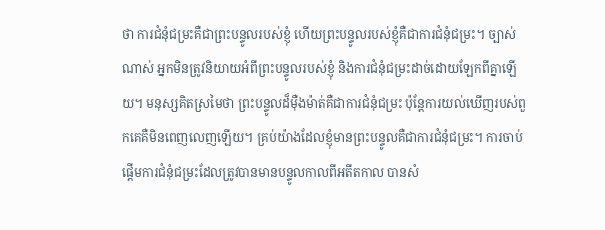ថា ការជំនុំជម្រះគឺជាព្រះបន្ទូលរបស់ខ្ញុំ ហើយព្រះបន្ទូលរបស់ខ្ញុំគឺជាការជំនុំជម្រះ។ ច្បាស់ណាស់ អ្នកមិនត្រូវនិយាយអំពីព្រះបន្ទូលរបស់ខ្ញុំ និងការជំនុំជម្រះដាច់ដោយឡែកពីគ្នាឡើយ។ មនុស្សគិតស្រមៃថា ព្រះបន្ទូលដ៏ម៉ឺងម៉ាត់គឺជាការជំនុំជម្រះ ប៉ុន្តែការយល់ឃើញរបស់ពួកគេគឺមិនពេញលេញឡើយ។ គ្រប់យ៉ាងដែលខ្ញុំមានព្រះបន្ទូលគឺជាការជំនុំជម្រះ។ ការចាប់ផ្ដើមការជំនុំជម្រះដែលត្រូវបានមានបន្ទូលកាលពីអតីតកាល បានសំ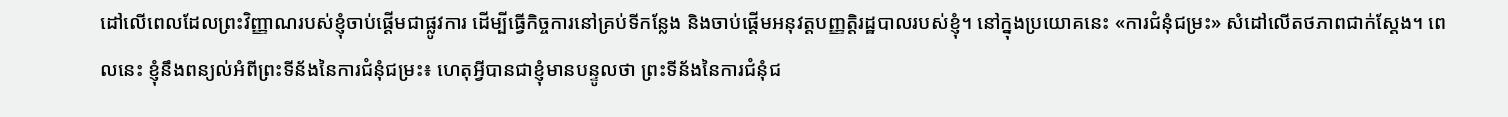ដៅលើពេលដែលព្រះវិញ្ញាណរបស់ខ្ញុំចាប់ផ្ដើមជាផ្លូវការ ដើម្បីធ្វើកិច្ចការនៅគ្រប់ទីកន្លែង និងចាប់ផ្ដើមអនុវត្តបញ្ញត្តិរដ្ឋបាលរបស់ខ្ញុំ។ នៅក្នុងប្រយោគនេះ «ការជំនុំជម្រះ» សំដៅលើតថភាពជាក់ស្ដែង។ ពេលនេះ ខ្ញុំនឹងពន្យល់អំពីព្រះទីន័ងនៃការជំនុំជម្រះ៖ ហេតុអ្វីបានជាខ្ញុំមានបន្ទូលថា ព្រះទីន័ងនៃការជំនុំជ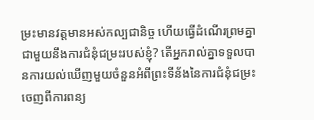ម្រះមានវត្តមានអស់កល្បជានិច្ច ហើយធ្វើដំណើរព្រមគ្នាជាមួយនឹងការជំនុំជម្រះរបស់ខ្ញុំ? តើអ្នករាល់គ្នាទទួលបានការយល់ឃើញមួយចំនួនអំពីព្រះទីន័ងនៃការជំនុំជម្រះ ចេញពីការពន្យ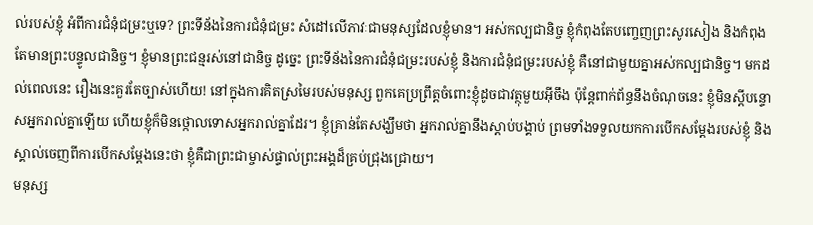ល់របស់ខ្ញុំ អំពីការជំនុំជម្រះឬទេ? ព្រះទីន័ងនៃការជំនុំជម្រះ សំដៅលើភាវៈជាមនុស្សដែលខ្ញុំមាន។ អស់កល្បជានិច្ច ខ្ញុំកំពុងតែបញ្ចេញព្រះសូរសៀង និងកំពុងតែមានព្រះបន្ទូលជានិច្ច។ ខ្ញុំមានព្រះជន្មរស់នៅជានិច្ច ដូច្នេះ ព្រះទីន័ងនៃការជំនុំជម្រះរបស់ខ្ញុំ និងការជំនុំជម្រះរបស់ខ្ញុំ គឺនៅជាមួយគ្នាអស់កល្បជានិច្ច។ មកដល់ពេលនេះ រឿងនេះគួរតែច្បាស់ហើយ! នៅក្នុងការគិតស្រមៃរបស់មនុស្ស ពួកគេប្រព្រឹត្តចំពោះខ្ញុំដូចជាវត្ថុមួយអ៊ីចឹង ប៉ុន្តែពាក់ព័ន្ធនឹងចំណុចនេះ ខ្ញុំមិនស្ដីបន្ទោសអ្នករាល់គ្នាឡើយ ហើយខ្ញុំក៏មិនថ្កោលទោសអ្នករាល់គ្នាដែរ។ ខ្ញុំគ្រាន់តែសង្ឃឹមថា អ្នករាល់គ្នានឹងស្ដាប់បង្គាប់ ព្រមទាំងទទួលយកការបើកសម្ដែងរបស់ខ្ញុំ និងស្គាល់ចេញពីការបើកសម្ដែងនេះថា ខ្ញុំគឺជាព្រះជាម្ចាស់ផ្ទាល់ព្រះអង្គដ៏គ្រប់ជ្រុងជ្រោយ។
មនុស្ស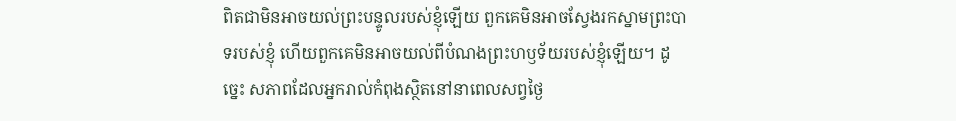ពិតជាមិនអាចយល់ព្រះបន្ទូលរបស់ខ្ញុំឡើយ ពួកគេមិនអាចស្វែងរកស្នាមព្រះបាទរបស់ខ្ញុំ ហើយពួកគេមិនអាចយល់ពីបំណងព្រះហឫទ័យរបស់ខ្ញុំឡើយ។ ដូច្នេះ សភាពដែលអ្នករាល់កំពុងស្ថិតនៅនាពេលសព្វថ្ងៃ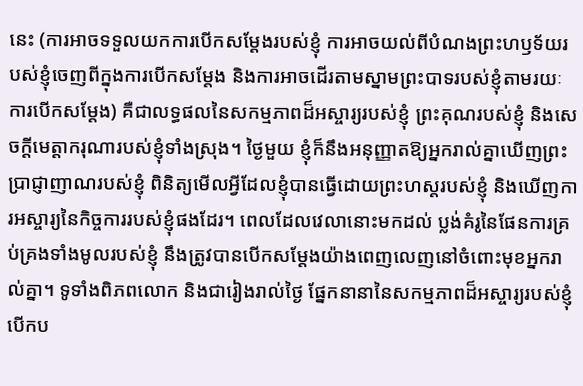នេះ (ការអាចទទួលយកការបើកសម្ដែងរបស់ខ្ញុំ ការអាចយល់ពីបំណងព្រះហឫទ័យរបស់ខ្ញុំចេញពីក្នុងការបើកសម្ដែង និងការអាចដើរតាមស្នាមព្រះបាទរបស់ខ្ញុំតាមរយៈការបើកសម្ដែង) គឺជាលទ្ធផលនៃសកម្មភាពដ៏អស្ចារ្យរបស់ខ្ញុំ ព្រះគុណរបស់ខ្ញុំ និងសេចក្ដីមេត្តាករុណារបស់ខ្ញុំទាំងស្រុង។ ថ្ងៃមួយ ខ្ញុំក៏នឹងអនុញ្ញាតឱ្យអ្នករាល់គ្នាឃើញព្រះប្រាជ្ញាញាណរបស់ខ្ញុំ ពិនិត្យមើលអ្វីដែលខ្ញុំបានធ្វើដោយព្រះហស្ដរបស់ខ្ញុំ និងឃើញការអស្ចារ្យនៃកិច្ចការរបស់ខ្ញុំផងដែរ។ ពេលដែលវេលានោះមកដល់ ប្លង់គំរូនៃផែនការគ្រប់គ្រងទាំងមូលរបស់ខ្ញុំ នឹងត្រូវបានបើកសម្ដែងយ៉ាងពេញលេញនៅចំពោះមុខអ្នករាល់គ្នា។ ទូទាំងពិភពលោក និងជារៀងរាល់ថ្ងៃ ផ្នែកនានានៃសកម្មភាពដ៏អស្ចារ្យរបស់ខ្ញុំបើកប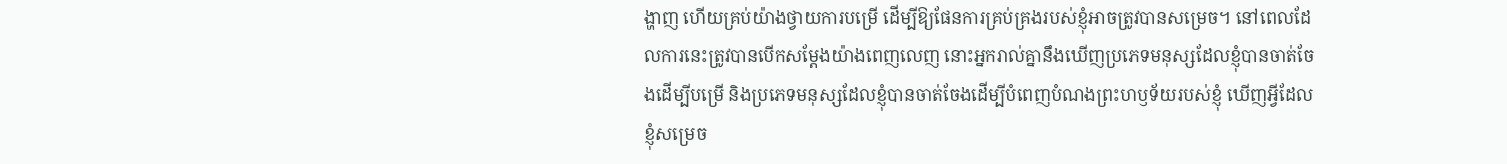ង្ហាញ ហើយគ្រប់យ៉ាងថ្វាយការបម្រើ ដើម្បីឱ្យផែនការគ្រប់គ្រងរបស់ខ្ញុំអាចត្រូវបានសម្រេច។ នៅពេលដែលការនេះត្រូវបានបើកសម្ដែងយ៉ាងពេញលេញ នោះអ្នករាល់គ្នានឹងឃើញប្រភេទមនុស្សដែលខ្ញុំបានចាត់ចែងដើម្បីបម្រើ និងប្រភេទមនុស្សដែលខ្ញុំបានចាត់ចែងដើម្បីបំពេញបំណងព្រះហឫទ័យរបស់ខ្ញុំ ឃើញអ្វីដែលខ្ញុំសម្រេច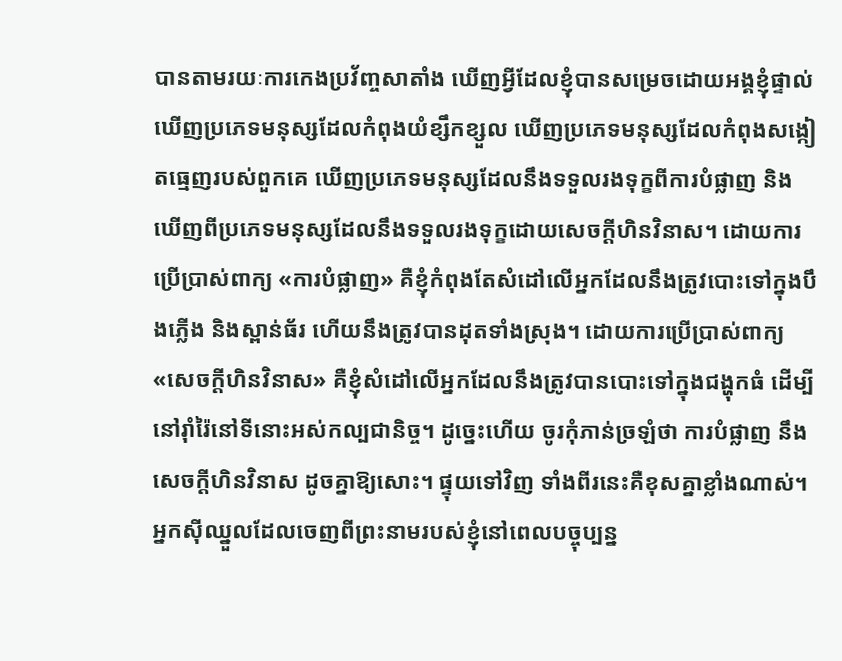បានតាមរយៈការកេងប្រវ័ញ្ចសាតាំង ឃើញអ្វីដែលខ្ញុំបានសម្រេចដោយអង្គខ្ញុំផ្ទាល់ ឃើញប្រភេទមនុស្សដែលកំពុងយំខ្សឹកខ្សួល ឃើញប្រភេទមនុស្សដែលកំពុងសង្កៀតធ្មេញរបស់ពួកគេ ឃើញប្រភេទមនុស្សដែលនឹងទទួលរងទុក្ខពីការបំផ្លាញ និងឃើញពីប្រភេទមនុស្សដែលនឹងទទួលរងទុក្ខដោយសេចក្ដីហិនវិនាស។ ដោយការប្រើប្រាស់ពាក្យ «ការបំផ្លាញ» គឺខ្ញុំកំពុងតែសំដៅលើអ្នកដែលនឹងត្រូវបោះទៅក្នុងបឹងភ្លើង និងស្ពាន់ធ័រ ហើយនឹងត្រូវបានដុតទាំងស្រុង។ ដោយការប្រើប្រាស់ពាក្យ «សេចក្ដីហិនវិនាស» គឺខ្ញុំសំដៅលើអ្នកដែលនឹងត្រូវបានបោះទៅក្នុងជង្ហុកធំ ដើម្បីនៅរ៉ាំរ៉ៃនៅទីនោះអស់កល្បជានិច្ច។ ដូច្នេះហើយ ចូរកុំភាន់ច្រឡំថា ការបំផ្លាញ នឹងសេចក្ដីហិនវិនាស ដូចគ្នាឱ្យសោះ។ ផ្ទុយទៅវិញ ទាំងពីរនេះគឺខុសគ្នាខ្លាំងណាស់។ អ្នកស៊ីឈ្នួលដែលចេញពីព្រះនាមរបស់ខ្ញុំនៅពេលបច្ចុប្បន្ន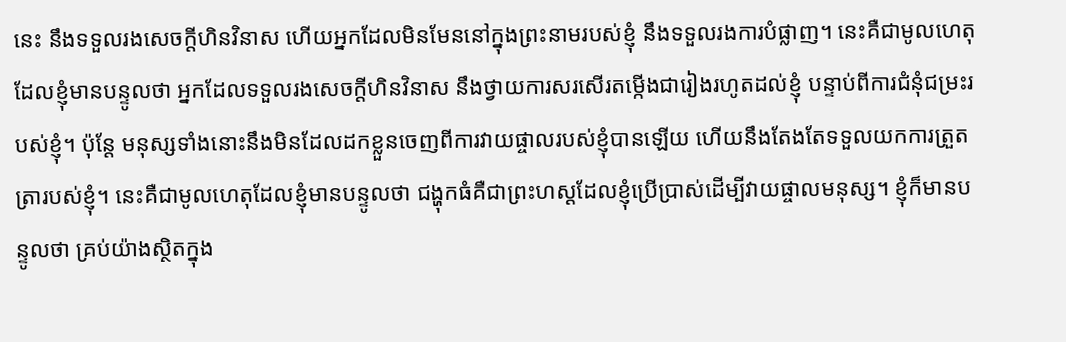នេះ នឹងទទួលរងសេចក្ដីហិនវិនាស ហើយអ្នកដែលមិនមែននៅក្នុងព្រះនាមរបស់ខ្ញុំ នឹងទទួលរងការបំផ្លាញ។ នេះគឺជាមូលហេតុដែលខ្ញុំមានបន្ទូលថា អ្នកដែលទទួលរងសេចក្ដីហិនវិនាស នឹងថ្វាយការសរសើរតម្កើងជារៀងរហូតដល់ខ្ញុំ បន្ទាប់ពីការជំនុំជម្រះរបស់ខ្ញុំ។ ប៉ុន្តែ មនុស្សទាំងនោះនឹងមិនដែលដកខ្លួនចេញពីការវាយផ្ចាលរបស់ខ្ញុំបានឡើយ ហើយនឹងតែងតែទទួលយកការត្រួតត្រារបស់ខ្ញុំ។ នេះគឺជាមូលហេតុដែលខ្ញុំមានបន្ទូលថា ជង្ហុកធំគឺជាព្រះហស្ដដែលខ្ញុំប្រើប្រាស់ដើម្បីវាយផ្ចាលមនុស្ស។ ខ្ញុំក៏មានបន្ទូលថា គ្រប់យ៉ាងស្ថិតក្នុង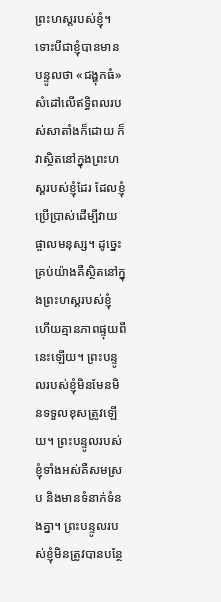ព្រះហស្ដរបស់ខ្ញុំ។ ទោះបីជាខ្ញុំបានមានបន្ទូលថា «ជង្ហុកធំ» សំដៅលើឥទ្ធិពលរបស់សាតាំងក៏ដោយ ក៏វាស្ថិតនៅក្នុងព្រះហស្ដរបស់ខ្ញុំដែរ ដែលខ្ញុំប្រើប្រាស់ដើម្បីវាយផ្ចាលមនុស្ស។ ដូច្នេះ គ្រប់យ៉ាងគឺស្ថិតនៅក្នុងព្រះហស្ដរបស់ខ្ញុំ ហើយគ្មានភាពផ្ទុយពីនេះឡើយ។ ព្រះបន្ទូលរបស់ខ្ញុំមិនមែនមិនទទួលខុសត្រូវឡើយ។ ព្រះបន្ទូលរបស់ខ្ញុំទាំងអស់គឺសមស្រប និងមានទំនាក់ទំនងគ្នា។ ព្រះបន្ទូលរបស់ខ្ញុំមិនត្រូវបានបន្ថែ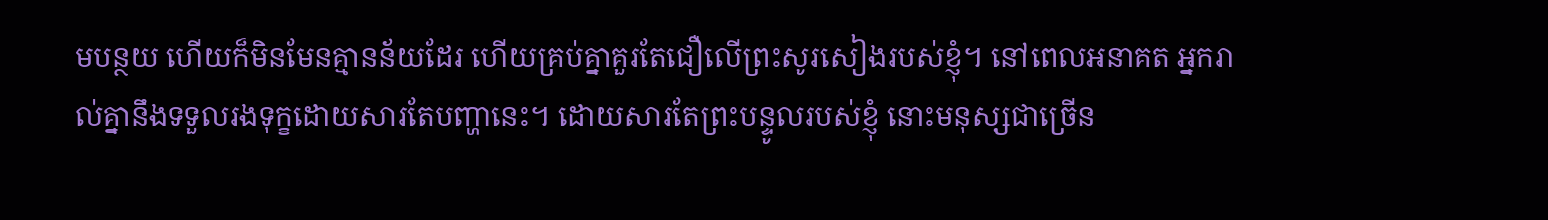មបន្ថយ ហើយក៏មិនមែនគ្មានន័យដែរ ហើយគ្រប់គ្នាគួរតែជឿលើព្រះសូរសៀងរបស់ខ្ញុំ។ នៅពេលអនាគត អ្នករាល់គ្នានឹងទទួលរងទុក្ខដោយសារតែបញ្ហានេះ។ ដោយសារតែព្រះបន្ទូលរបស់ខ្ញុំ នោះមនុស្សជាច្រើន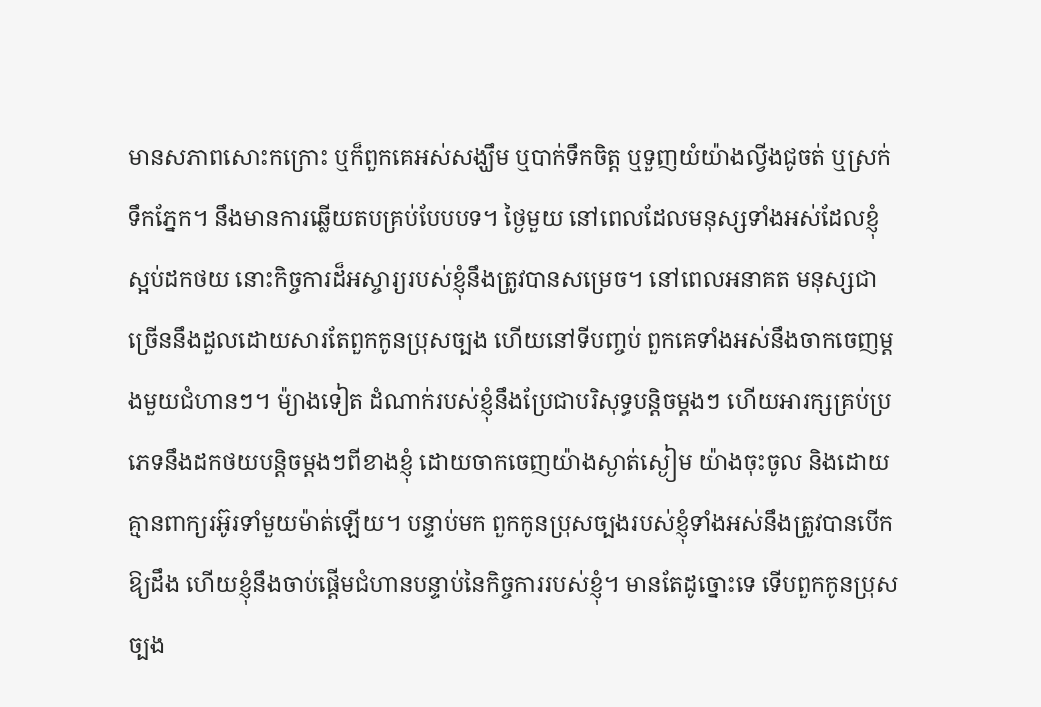មានសភាពសោះកក្រោះ ឬក៏ពួកគេអស់សង្ឃឹម ឬបាក់ទឹកចិត្ត ឬទួញយំយ៉ាងល្វីងជូចត់ ឬស្រក់ទឹកភ្នែក។ នឹងមានការឆ្លើយតបគ្រប់បែបបទ។ ថ្ងៃមួយ នៅពេលដែលមនុស្សទាំងអស់ដែលខ្ញុំស្អប់ដកថយ នោះកិច្ចការដ៏អស្ចារ្យរបស់ខ្ញុំនឹងត្រូវបានសម្រេច។ នៅពេលអនាគត មនុស្សជាច្រើននឹងដួលដោយសារតែពួកកូនប្រុសច្បង ហើយនៅទីបញ្ចប់ ពួកគេទាំងអស់នឹងចាកចេញម្ដងមួយជំហានៗ។ ម៉្យាងទៀត ដំណាក់របស់ខ្ញុំនឹងប្រែជាបរិសុទ្ធបន្តិចម្ដងៗ ហើយអារក្សគ្រប់ប្រភេទនឹងដកថយបន្តិចម្ដងៗពីខាងខ្ញុំ ដោយចាកចេញយ៉ាងស្ងាត់ស្ងៀម យ៉ាងចុះចូល និងដោយគ្មានពាក្យរអ៊ូរទាំមួយម៉ាត់ឡើយ។ បន្ទាប់មក ពួកកូនប្រុសច្បងរបស់ខ្ញុំទាំងអស់នឹងត្រូវបានបើកឱ្យដឹង ហើយខ្ញុំនឹងចាប់ផ្ដើមជំហានបន្ទាប់នៃកិច្ចការរបស់ខ្ញុំ។ មានតែដូច្នោះទេ ទើបពួកកូនប្រុសច្បង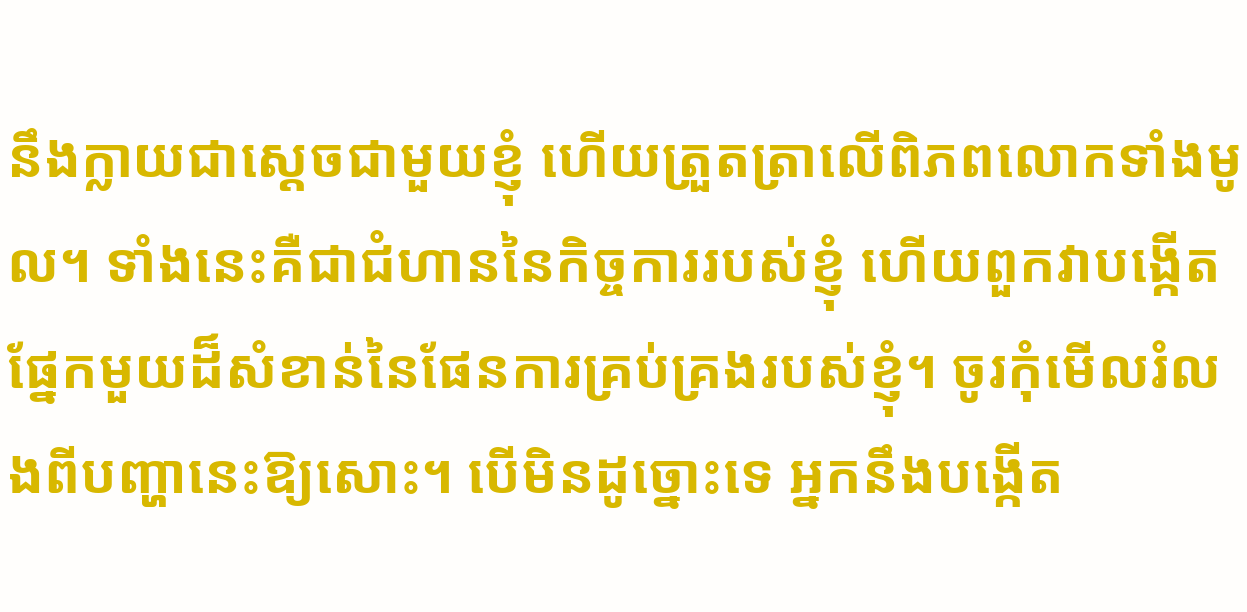នឹងក្លាយជាស្ដេចជាមួយខ្ញុំ ហើយត្រួតត្រាលើពិភពលោកទាំងមូល។ ទាំងនេះគឺជាជំហាននៃកិច្ចការរបស់ខ្ញុំ ហើយពួកវាបង្កើតផ្នែកមួយដ៏សំខាន់នៃផែនការគ្រប់គ្រងរបស់ខ្ញុំ។ ចូរកុំមើលរំលងពីបញ្ហានេះឱ្យសោះ។ បើមិនដូច្នោះទេ អ្នកនឹងបង្កើត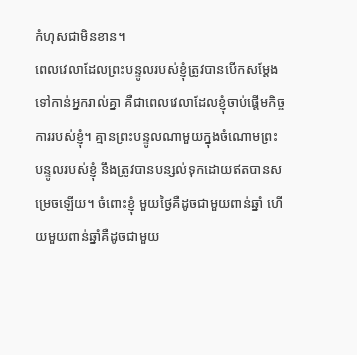កំហុសជាមិនខាន។
ពេលវេលាដែលព្រះបន្ទូលរបស់ខ្ញុំត្រូវបានបើកសម្ដែងទៅកាន់អ្នករាល់គ្នា គឺជាពេលវេលាដែលខ្ញុំចាប់ផ្ដើមកិច្ចការរបស់ខ្ញុំ។ គ្មានព្រះបន្ទូលណាមួយក្នុងចំណោមព្រះបន្ទូលរបស់ខ្ញុំ នឹងត្រូវបានបន្សល់ទុកដោយឥតបានសម្រេចឡើយ។ ចំពោះខ្ញុំ មួយថ្ងៃគឺដូចជាមួយពាន់ឆ្នាំ ហើយមួយពាន់ឆ្នាំគឺដូចជាមួយ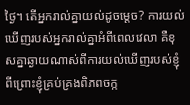ថ្ងៃ។ តើអ្នករាល់គ្នាយល់ដូចម្ដេច? ការយល់ឃើញរបស់អ្នករាល់គ្នាអំពីពេលវេលា គឺខុសគ្នាឆ្ងាយណាស់ពីការយល់ឃើញរបស់ខ្ញុំ ពីព្រោះខ្ញុំគ្រប់គ្រងពិភពចក្ក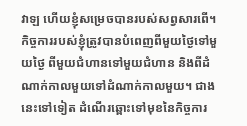វាឡ ហើយខ្ញុំសម្រេចបានរបស់សព្វសារពើ។ កិច្ចការរបស់ខ្ញុំត្រូវបានបំពេញពីមួយថ្ងៃទៅមួយថ្ងៃ ពីមួយជំហានទៅមួយជំហាន និងពីដំណាក់កាលមួយទៅដំណាក់កាលមួយ។ ជាងនេះទៅទៀត ដំណើរឆ្ពោះទៅមុខនៃកិច្ចការ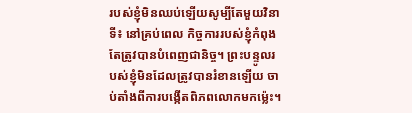របស់ខ្ញុំមិនឈប់ឡើយសូម្បីតែមួយវិនាទី៖ នៅគ្រប់ពេល កិច្ចការរបស់ខ្ញុំកំពុងតែត្រូវបានបំពេញជានិច្ច។ ព្រះបន្ទូលរបស់ខ្ញុំមិនដែលត្រូវបានរំខានឡើយ ចាប់តាំងពីការបង្កើតពិភពលោកមកម៉្លេះ។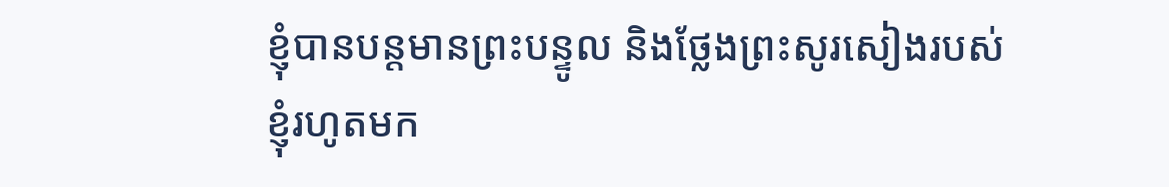ខ្ញុំបានបន្តមានព្រះបន្ទូល និងថ្លែងព្រះសូរសៀងរបស់ខ្ញុំរហូតមក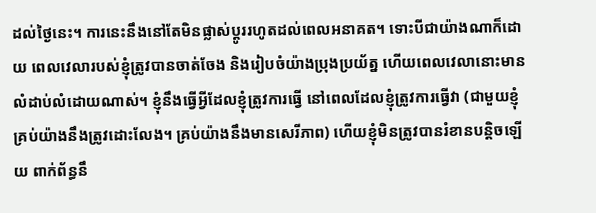ដល់ថ្ងៃនេះ។ ការនេះនឹងនៅតែមិនផ្លាស់ប្ដូររហូតដល់ពេលអនាគត។ ទោះបីជាយ៉ាងណាក៏ដោយ ពេលវេលារបស់ខ្ញុំត្រូវបានចាត់ចែង និងរៀបចំយ៉ាងប្រុងប្រយ័ត្ន ហើយពេលវេលានោះមានលំដាប់លំដោយណាស់។ ខ្ញុំនឹងធ្វើអ្វីដែលខ្ញុំត្រូវការធ្វើ នៅពេលដែលខ្ញុំត្រូវការធ្វើវា (ជាមួយខ្ញុំ គ្រប់យ៉ាងនឹងត្រូវដោះលែង។ គ្រប់យ៉ាងនឹងមានសេរីភាព) ហើយខ្ញុំមិនត្រូវបានរំខានបន្តិចឡើយ ពាក់ព័ន្ធនឹ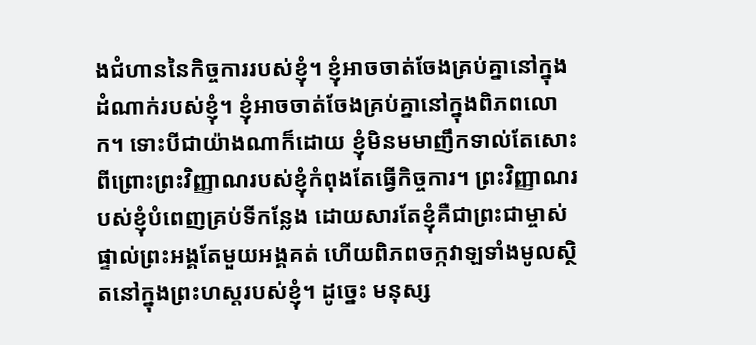ងជំហាននៃកិច្ចការរបស់ខ្ញុំ។ ខ្ញុំអាចចាត់ចែងគ្រប់គ្នានៅក្នុងដំណាក់របស់ខ្ញុំ។ ខ្ញុំអាចចាត់ចែងគ្រប់គ្នានៅក្នុងពិភពលោក។ ទោះបីជាយ៉ាងណាក៏ដោយ ខ្ញុំមិនមមាញឹកទាល់តែសោះ ពីព្រោះព្រះវិញ្ញាណរបស់ខ្ញុំកំពុងតែធ្វើកិច្ចការ។ ព្រះវិញ្ញាណរបស់ខ្ញុំបំពេញគ្រប់ទីកន្លែង ដោយសារតែខ្ញុំគឺជាព្រះជាម្ចាស់ផ្ទាល់ព្រះអង្គតែមួយអង្គគត់ ហើយពិភពចក្កវាឡទាំងមូលស្ថិតនៅក្នុងព្រះហស្ដរបស់ខ្ញុំ។ ដូច្នេះ មនុស្ស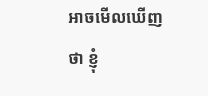អាចមើលឃើញថា ខ្ញុំ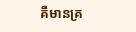គឺមានគ្រ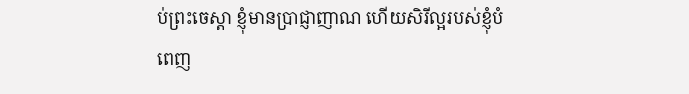ប់ព្រះចេស្ដា ខ្ញុំមានប្រាជ្ញាញាណ ហើយសិរីល្អរបស់ខ្ញុំបំពេញ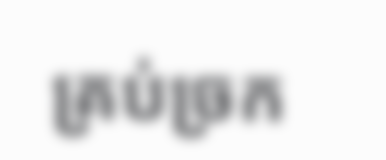គ្រប់ច្រក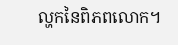ល្ហកនៃពិភពលោក។